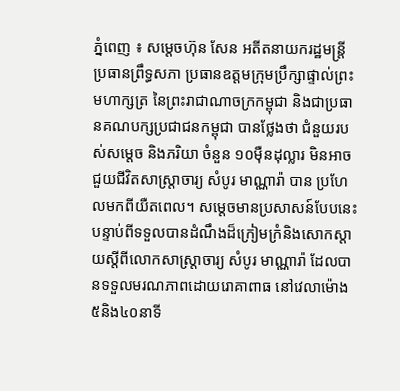ភ្នំពេញ ៖ សម្ដេចហ៊ុន សែន អតីតនាយករដ្ឋមន្ត្រី ប្រធានព្រឹទ្ធសភា ប្រធានឧត្ដមក្រុមប្រឹក្សាផ្ទាល់ព្រះមហាក្សត្រ នៃព្រះរាជាណាចក្រកម្ពុជា និងជាប្រធានគណបក្សប្រជាជនកម្ពុជា បានថ្លែងថា ជំនួយរបស់សម្តេច និងភរិយា ចំនួន ១០ម៉ឺនដុល្លារ មិនអាចជួយជីវិតសាស្រ្តាចារ្យ សំបូរ មាណ្ណារ៉ា បាន ប្រហែលមកពីយឺតពេល។ សម្តេចមានប្រសាសន៍បែបនេះ បន្ទាប់ពីទទួលបានដំណឹងដ៏ក្រៀមក្រំនិងសោកស្តាយស្តីពីលោកសាស្ត្រាចារ្យ សំបូរ មាណ្ណារ៉ា ដែលបានទទួលមរណភាពដោយរោគាពាធ នៅវេលាម៉ោង ៥និង៤០នាទី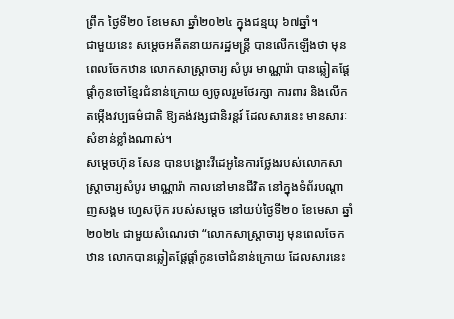ព្រឹក ថ្ងៃទី២០ ខែមេសា ឆ្នាំ២០២៤ ក្នុងជន្មយុ ៦៧ឆ្នាំ។
ជាមួយនេះ សម្ដេចអតីតនាយករដ្ឋមន្រ្តី បានលើកឡើងថា មុនពេលចែកឋាន លោកសាស្ត្រាចារ្យ សំបូរ មាណ្ណារ៉ា បានឆ្លៀតផ្តែផ្តាំកូនចៅខ្មែរជំនាន់ក្រោយ ឲ្យចូលរួមថែរក្សា ការពារ និងលើកតម្កើងវប្បធម៌ជាតិ ឱ្យគង់វង្សជានិរន្តរ៍ ដែលសារនេះ មានសារៈសំខាន់ខ្លាំងណាស់។
សម្ដេចហ៊ុន សែន បានបង្ហោះវីដេអូនៃការថ្លែងរបស់លោកសាស្រ្តាចារ្យសំបូរ មាណ្ណារ៉ា កាលនៅមានជីវិត នៅក្នុងទំព័របណ្ដាញសង្គម ហ្វេសប៊ុក របស់សម្ដេច នៅយប់ថ្ងៃទី២០ ខែមេសា ឆ្នាំ២០២៤ ជាមួយសំណេរថា “លោកសាស្ត្រាចារ្យ មុនពេលចែកឋាន លោកបានឆ្លៀតផ្តែផ្តាំកូនចៅជំនាន់ក្រោយ ដែលសារនេះ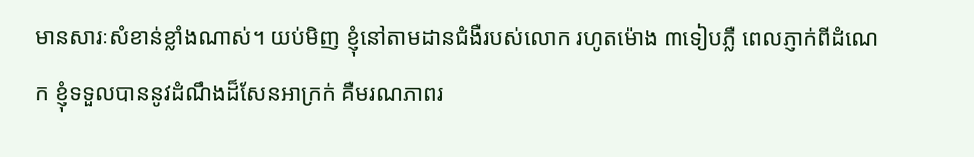មានសារៈសំខាន់ខ្លាំងណាស់។ យប់មិញ ខ្ញុំនៅតាមដានជំងឺរបស់លោក រហូតម៉ោង ៣ទៀបភ្លឺ ពេលភ្ញាក់ពីដំណេក ខ្ញុំទទួលបាននូវដំណឹងដ៏សែនអាក្រក់ គឺមរណភាពរ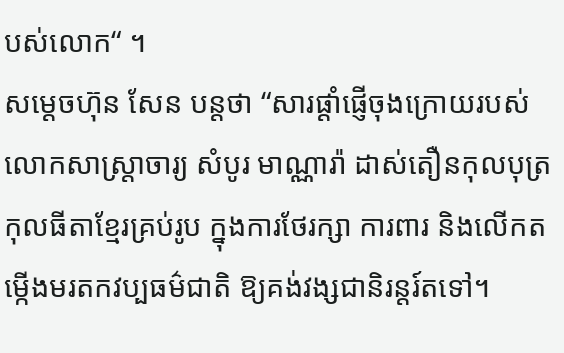បស់លោក“ ។
សម្ដេចហ៊ុន សែន បន្តថា “សារផ្ដាំផ្ញើចុងក្រោយរបស់លោកសាស្ត្រាចារ្យ សំបូរ មាណ្ណារ៉ា ដាស់តឿនកុលបុត្រ កុលធីតាខ្មែរគ្រប់រូប ក្នុងការថែរក្សា ការពារ និងលើកតម្កើងមរតកវប្បធម៌ជាតិ ឱ្យគង់វង្សជានិរន្តរ៍តទៅ។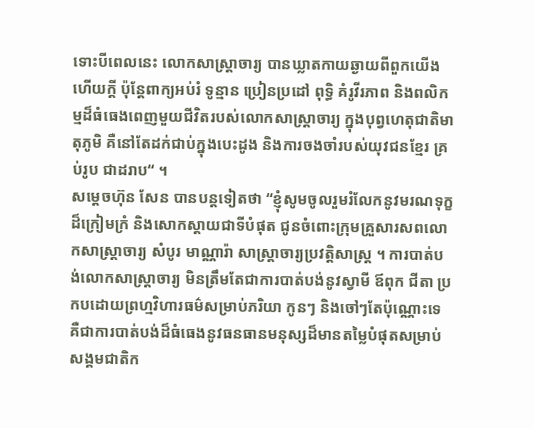ទោះបីពេលនេះ លោកសាស្ត្រាចារ្យ បានឃ្លាតកាយឆ្ងាយពីពួកយើងហើយក្ដី ប៉ុន្តែពាក្យអប់រំ ទូន្មាន ប្រៀនប្រដៅ ពុទ្ធិ គំរូវីរភាព និងពលិកម្មដ៏ធំធេងពេញមួយជីវិតរបស់លោកសាស្ត្រាចារ្យ ក្នុងបុព្វហេតុជាតិមាតុភូមិ គឺនៅតែដក់ជាប់ក្នុងបេះដូង និងការចងចាំរបស់យុវជនខ្មែរ គ្រប់រូប ជាដរាប“ ។
សម្ដេចហ៊ុន សែន បានបន្តទៀតថា “ខ្ញុំសូមចូលរួមរំលែកនូវមរណទុក្ខដ៏ក្រៀមក្រំ និងសោកស្ដាយជាទីបំផុត ជូនចំពោះក្រុមគ្រួសារសពលោកសាស្ត្រាចារ្យ សំបូរ មាណ្ណារ៉ា សាស្ត្រាចារ្យប្រវត្តិសាស្ត្រ ។ ការបាត់បង់លោកសាស្ត្រាចារ្យ មិនត្រឹមតែជាការបាត់បង់នូវស្វាមី ឪពុក ជីតា ប្រកបដោយព្រហ្មវិហារធម៌សម្រាប់ភរិយា កូនៗ និងចៅៗតែប៉ុណ្ណោះទេ គឺជាការបាត់បង់ដ៏ធំធេងនូវធនធានមនុស្សដ៏មានតម្លៃបំផុតសម្រាប់សង្គមជាតិក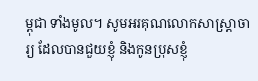ម្ពុជា ទាំងមូល។ សូមអរគុណលោកសាស្ត្រាចារ្យ ដែលបានជួយខ្ញុំ និងកូនប្រុសខ្ញុំ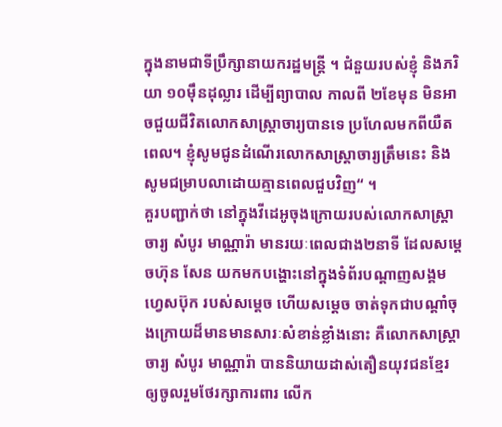ក្នុងនាមជាទីប្រឹក្សានាយករដ្ឋមន្ត្រី ។ ជំនួយរបស់ខ្ញុំ និងភរិយា ១០ម៉ឹនដុល្លារ ដើម្បីព្យាបាល កាលពី ២ខែមុន មិនអាចជួយជីវិតលោកសាស្ត្រាចារ្យបានទេ ប្រហែលមកពីយឺតពេល។ ខ្ញុំសូមជូនដំណើរលោកសាស្ត្រាចារ្យត្រឹមនេះ និងសូមជម្រាបលាដោយគ្មានពេលជួបវិញ“ ។
គួរបញ្ជាក់ថា នៅក្នុងវីដេអូចុងក្រោយរបស់លោកសាស្ត្រាចារ្យ សំបូរ មាណ្ណារ៉ា មានរយៈពេលជាង២នាទី ដែលសម្ដេចហ៊ុន សែន យកមកបង្ហោះនៅក្នុងទំព័របណ្ដាញសង្គម ហ្វេសប៊ុក របស់សម្ដេច ហើយសម្ដេច ចាត់ទុកជាបណ្ដាំចុងក្រោយដ៏មានមានសារៈសំខាន់ខ្លាំងនោះ គឺលោកសាស្ត្រាចារ្យ សំបូរ មាណ្ណារ៉ា បាននិយាយដាស់តឿនយុវជនខ្មែរ ឲ្យចូលរួមថែរក្សាការពារ លើក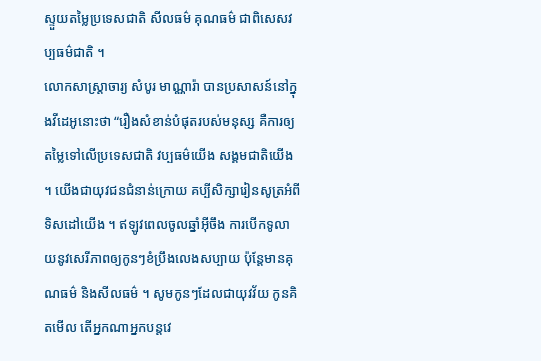ស្ទួយតម្លៃប្រទេសជាតិ សីលធម៌ គុណធម៌ ជាពិសេសវប្បធម៌ជាតិ ។
លោកសាស្រ្តាចារ្យ សំបូរ មាណ្ណារ៉ា បានប្រសាសន៍នៅក្នុងវីដេអូនោះថា “រឿងសំខាន់បំផុតរបស់មនុស្ស គឺការឲ្យតម្លៃទៅលើប្រទេសជាតិ វប្បធម៌យើង សង្គមជាតិយើង ។ យើងជាយុវជនជំនាន់ក្រោយ គប្បីសិក្សារៀនសូត្រអំពីទិសដៅយើង ។ ឥឡូវពេលចូលឆ្នាំអ៊ីចឹង ការបើកទូលាយនូវសេរីភាពឲ្យកូនៗខំប្រឹងលេងសប្បាយ ប៉ុន្តែមានគុណធម៌ និងសីលធម៌ ។ សូមកូនៗដែលជាយុវវ័យ កូនគិតមើល តើអ្នកណាអ្នកបន្តវេ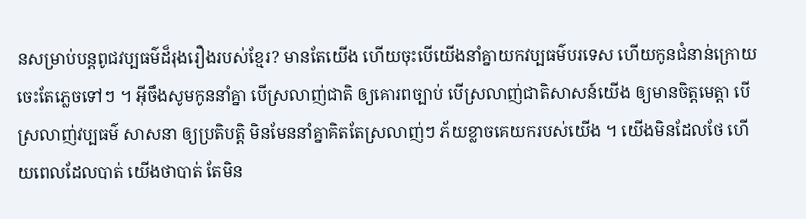នសម្រាប់បន្តពូជវប្បធម៌ដ៏រុងរឿងរបស់ខ្មែរ? មានតែយើង ហើយចុះបើយើងនាំគ្នាយកវប្បធម៌បរទេស ហើយកូនជំនាន់ក្រោយ ចេះតែភ្លេចទៅៗ ។ អ៊ីចឹងសូមកូននាំគ្នា បើស្រលាញ់ជាតិ ឲ្យគោរពច្បាប់ បើស្រលាញ់ជាតិសាសន៍យើង ឲ្យមានចិត្តមេត្តា បើស្រលាញ់វប្បធម៌ សាសនា ឲ្យប្រតិបត្តិ មិនមែននាំគ្នាគិតតែស្រលាញ់ៗ ភ័យខ្លាចគេយករបស់យើង ។ យើងមិនដែលថែ ហើយពេលដែលបាត់ យើងថាបាត់ តែមិន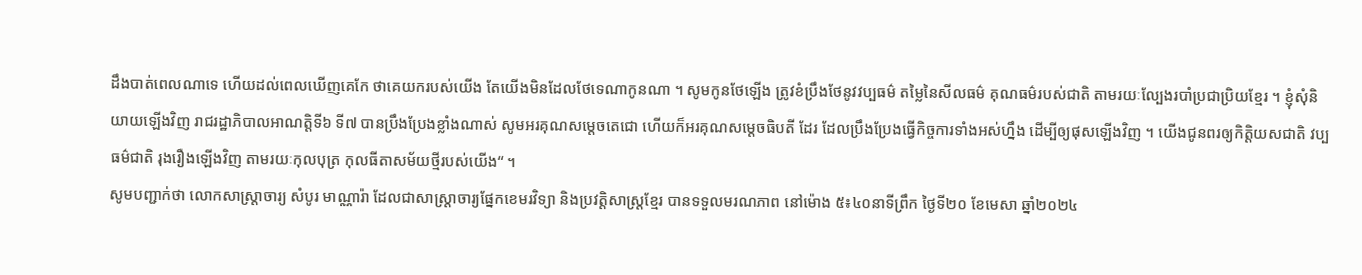ដឹងបាត់ពេលណាទេ ហើយដល់ពេលឃើញគេកែ ថាគេយករបស់យើង តែយើងមិនដែលថែទេណាកូនណា ។ សូមកូនថែឡើង ត្រូវខំប្រឹងថែនូវវប្បធម៌ តម្លៃនៃសីលធម៌ គុណធម៌របស់ជាតិ តាមរយៈល្បែងរបាំប្រជាប្រិយខ្មែរ ។ ខ្ញុំសុំនិយាយឡើងវិញ រាជរដ្ឋាភិបាលអាណត្តិទី៦ ទី៧ បានប្រឹងប្រែងខ្លាំងណាស់ សូមអរគុណសម្ដេចតេជោ ហើយក៏អរគុណសម្ដេចធិបតី ដែរ ដែលប្រឹងប្រែងធ្វើកិច្ចការទាំងអស់ហ្នឹង ដើម្បីឲ្យផុសឡើងវិញ ។ យើងជូនពរឲ្យកិត្តិយសជាតិ វប្បធម៌ជាតិ រុងរឿងឡើងវិញ តាមរយៈកុលបុត្រ កុលធីតាសម័យថ្មីរបស់យើង“ ។
សូមបញ្ជាក់ថា លោកសាស្រ្តាចារ្យ សំបូរ មាណ្ណារ៉ា ដែលជាសាស្ត្រាចារ្យផ្នែកខេមរវិទ្យា និងប្រវត្តិសាស្ត្រខ្មែរ បានទទួលមរណភាព នៅម៉ោង ៥៖៤០នាទីព្រឹក ថ្ងៃទី២០ ខែមេសា ឆ្នាំ២០២៤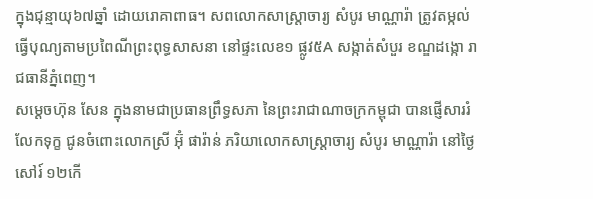ក្នុងជុន្មាយុ៦៧ឆ្នាំ ដោយរោគាពាធ។ សពលោកសាស្រ្តាចារ្យ សំបូរ មាណ្ណារ៉ា ត្រូវតម្កល់ធ្វើបុណ្យតាមប្រពៃណីព្រះពុទ្ធសាសនា នៅផ្ទះលេខ១ ផ្លូវ៥A សង្កាត់សំបួរ ខណ្ឌដង្កោ រាជធានីភ្នំពេញ។
សម្ដេចហ៊ុន សែន ក្នុងនាមជាប្រធានព្រឹទ្ធសភា នៃព្រះរាជាណាចក្រកម្ពុជា បានផ្ញើសាររំលែកទុក្ខ ជូនចំពោះលោកស្រី អ៊ុំ ផារ៉ាន់ ភរិយាលោកសាស្រ្ដាចារ្យ សំបូរ មាណ្ណារ៉ា នៅថ្ងៃសៅរ៍ ១២កើ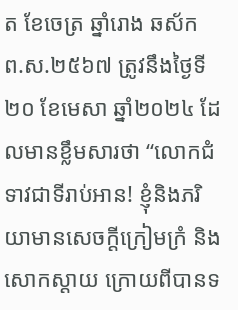ត ខែចេត្រ ឆ្នាំរោង ឆស័ក ព.ស.២៥៦៧ ត្រូវនឹងថ្ងៃទី២០ ខែមេសា ឆ្នាំ២០២៤ ដែលមានខ្លឹមសារថា “លោកជំទាវជាទីរាប់អាន! ខ្ញុំនិងភរិយាមានសេចក្ដីក្រៀមក្រំ និងសោកស្ដាយ ក្រោយពីបានទ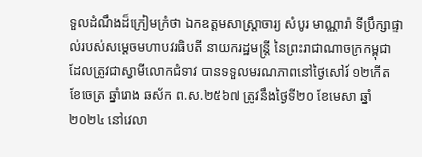ទួលដំណឹងដ៏ក្រៀមក្រំថា ឯកឧត្ដមសាស្រ្តាចារ្យ សំបូរ មាណ្ណារ៉ា ទីប្រឹក្សាផ្ទាល់របស់សម្ដេចមហាបវរធិបតី នាយករដ្ឋមន្រ្តី នៃព្រះរាជាណាចក្រកម្ពុជា ដែលត្រូវជាស្វាមីលោកជំទាវ បានទទួលមរណភាពនៅថ្ងៃសៅរ៍ ១២កើត ខែចេត្រ ឆ្នាំរោង ឆស័ក ព.ស.២៥៦៧ ត្រូវនឹងថ្ងៃទី២០ ខែមេសា ឆ្នាំ២០២៤ នៅវេលា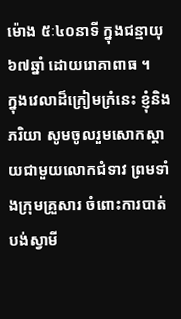ម៉ោង ៥ៈ៤០នាទី ក្នុងជន្មាយុ៦៧ឆ្នាំ ដោយរោគាពាធ ។
ក្នុងវេលាដ៏ក្រៀមក្រំនេះ ខ្ញុំនិងភរិយា សូមចូលរួមសោកស្ដាយជាមួយលោកជំទាវ ព្រមទាំងក្រុមគ្រួសារ ចំពោះការបាត់បង់ស្វាមី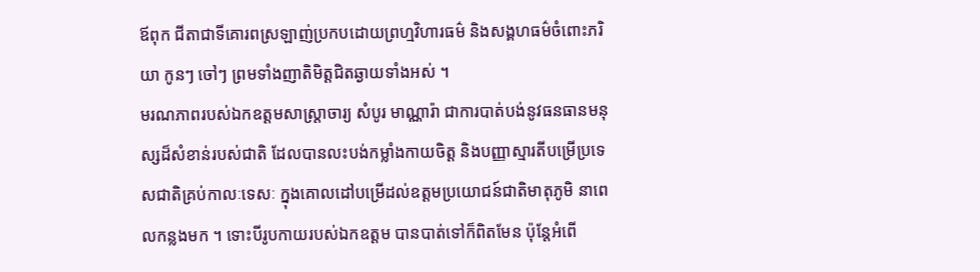ឪពុក ជីតាជាទីគោរពស្រឡាញ់ប្រកបដោយព្រហ្មវិហារធម៌ និងសង្គហធម៌ចំពោះភរិយា កូនៗ ចៅៗ ព្រមទាំងញាតិមិត្តជិតឆ្ងាយទាំងអស់ ។
មរណភាពរបស់ឯកឧត្ដមសាស្រ្តាចារ្យ សំបូរ មាណ្ណារ៉ា ជាការបាត់បង់នូវធនធានមនុស្សដ៏សំខាន់របស់ជាតិ ដែលបានលះបង់កម្លាំងកាយចិត្ត និងបញ្ញាស្មារតីបម្រើប្រទេសជាតិគ្រប់កាលៈទេសៈ ក្នុងគោលដៅបម្រើដល់ឧត្ដមប្រយោជន៍ជាតិមាតុភូមិ នាពេលកន្លងមក ។ ទោះបីរូបកាយរបស់ឯកឧត្ដម បានបាត់ទៅក៏ពិតមែន ប៉ុន្តែអំពើ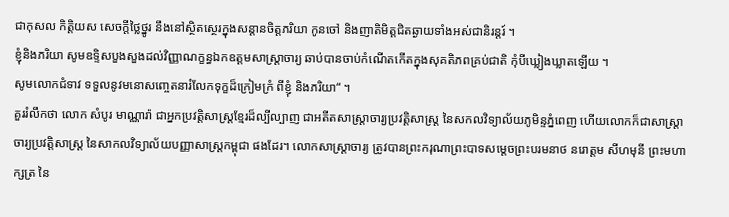ជាកុសល កិត្តិយស សេចក្ដីថ្លៃថ្នូរ នឹងនៅស្ថិតស្ថេរក្នុងសន្ដានចិត្តភរិយា កូនចៅ និងញាតិមិត្តជិតឆ្ងាយទាំងអស់ជានិរន្តរ៍ ។
ខ្ញុំនិងភរិយា សូមឧទ្ទិសបួងសួងដល់វិញ្ញាណក្ខន្ធឯកឧត្ដមសាស្រ្តាចារ្យ ឆាប់បានចាប់កំណើតកើតក្នុងសុគតិភពគ្រប់ជាតិ កុំបីឃ្លៀងឃ្លាតឡើយ ។
សូមលោកជំទាវ ទទួលនូវមនោសញ្ចេតនារំលែកទុក្ខដ៏ក្រៀមក្រំ ពីខ្ញុំ និងភរិយា“ ។
គួររំលឹកថា លោក សំបូរ មាណ្ណារ៉ា ជាអ្នកប្រវត្តិសាស្រ្តខ្មែរដ៏ល្បីល្បាញ ជាអតីតសាស្ត្រាចារ្យប្រវត្តិសាស្ត្រ នៃសកលវិទ្យាល័យភូមិន្ទភ្នំពេញ ហើយលោកក៏ជាសាស្រ្ដាចារ្យប្រវត្តិសាស្រ្ដ នៃសាកលវិទ្យាល័យបញ្ញាសាស្រ្ដកម្ពុជា ផងដែរ។ លោកសាស្ត្រាចារ្យ ត្រូវបានព្រះករុណាព្រះបាទសម្តេចព្រះបរមនាថ នរោត្តម សីហមុនី ព្រះមហាក្សត្រ នៃ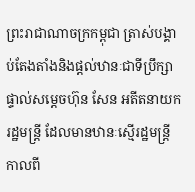ព្រះរាជាណាចក្រកម្ពុជា ត្រាស់បង្គាប់តែងតាំងនិងផ្តល់ឋានៈជាទីប្រឹក្សាផ្ទាល់សម្ដេចហ៊ុន សែន អតីតនាយករដ្ឋមន្ដ្រី ដែលមានឋានៈស្មើរដ្ឋមន្ដ្រី កាលពី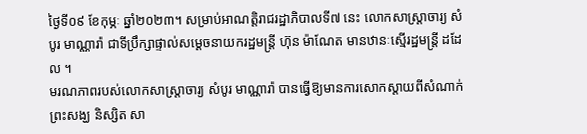ថ្ងៃទី០៩ ខែកុម្ភៈ ឆ្នាំ២០២៣។ សម្រាប់អាណត្តិរាជរដ្ឋាភិបាលទី៧ នេះ លោកសាស្រ្តាចារ្យ សំបូរ មាណ្ណារ៉ា ជាទីប្រឹក្សាផ្ទាល់សម្ដេចនាយករដ្ឋមន្រ្តី ហ៊ុន ម៉ាណែត មានឋានៈស្មើរដ្ឋមន្រ្តី ដដែល ។
មរណភាពរបស់លោកសាស្ត្រាចារ្យ សំបូរ មាណ្ណារ៉ា បានធ្វើឱ្យមានការសោកស្ដាយពីសំណាក់ព្រះសង្ឃ និស្សិត សា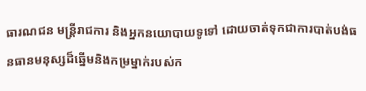ធារណជន មន្រ្តីរាជការ និងអ្នកនយោបាយទូទៅ ដោយចាត់ទុកជាការបាត់បង់ធនធានមនុស្សដ៏ឆ្នើមនិងកម្រម្នាក់របស់ក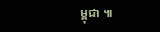ម្ពុជា ៕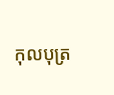កុលបុត្រ